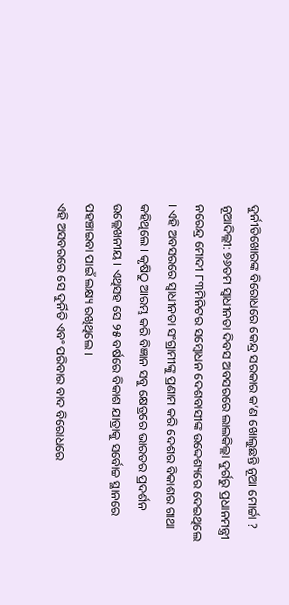ଦୁର୍ନୀତିଖୋରଙ୍କ ବିରୋଧରେ କେନ୍ଦ୍ର ସରକାର କ’ଣ ଖୋଲୁଛନ୍ତି ନୂଆ ମୋର୍ଚ୍ଚା ?
ନୂଆଦିଲ୍ଲୀ: ୭୬ତମ ସ୍ୱାଧୀନତା ଦିବସ ଅବସରରେ ଲାଲକିଲ୍ଲା ଦୁର୍ଗରୁ ପ୍ରଧାନମନ୍ତ୍ରୀ ନରେନ୍ଦ୍ର ମୋଦୀ ୮୩ମିନିଟର ସମ୍ବୋଧନ ଦେଶବାସୀଙ୍କ ଉଦ୍ଦେଶ୍ୟରେ ଦେଇଥିଲେ । ଏହି ଅବସରରେ ସ୍ୱାଧୀନତା ସଂଗ୍ରାମୀଙ୍କୁ ପ୍ରଣାମ କରି ଦେଶର ବିକାଶର ଗାଥା କହିଥିଲେ । କୃଷିଠୁ ଆରମ୍ଭ କରି ବିଜ୍ଞାନ ସବୁ କ୍ଷେତ୍ରରେ ଭାରତର ପ୍ରଦର୍ଶନ ଉଲ୍ଲେଖନୀୟ । ଏଥିସହ ସେ ୨୫ ବର୍ଷରେ ବିକାଶ ଯାତ୍ରାକୁ ସର୍ବୋଚ୍ଚ ସ୍ଥାନରେ ପହଞ୍ଚାଇବା ପାଇଁ ଲକ୍ଷ୍ୟ ରଖିଥିଲେ ।
ଏହି ଅସବରରେ ସେ ଦୁର୍ନିତି ଏବଂ ପରିବାର ବାଦ ବିରୋଧରେ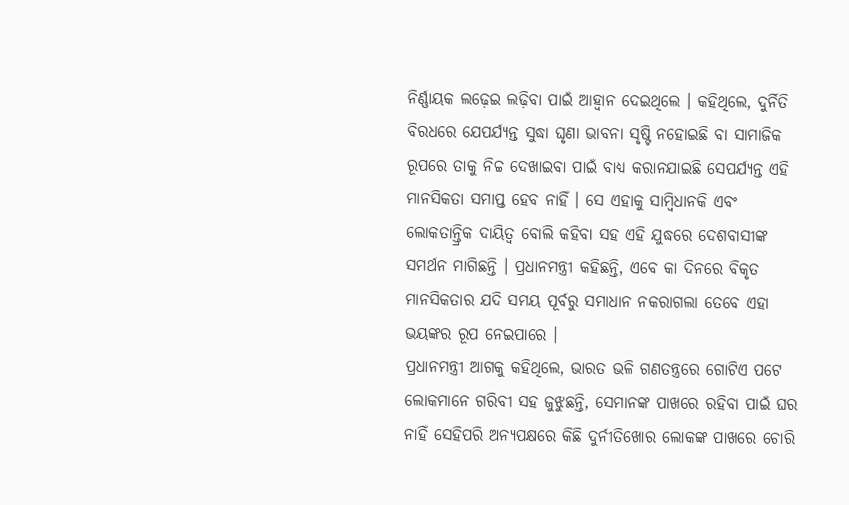ନିର୍ଣ୍ଣାୟକ ଲଢ଼େଇ ଲଢ଼ିବା ପାଇଁ ଆହ୍ୱାନ ଦେଇଥିଲେ । କହିଥିଲେ, ଦୁର୍ନିତି ବିରଧରେ ଯେପର୍ଯ୍ୟନ୍ତ ସୁଦ୍ଧା ଘୃଣା ଭାବନା ସୃଷ୍ଟି ନହୋଇଛି ବା ସାମାଜିକ ରୂପରେ ତାକୁ ନିଚ୍ଚ ଦେଖାଇବା ପାଇଁ ବାଧ୍ୟ କରାନଯାଇଛି ସେପର୍ଯ୍ୟନ୍ତ ଏହି ମାନସିକତା ସମାପ୍ତ ହେବ ନାହିଁ । ସେ ଏହାକୁ ସାମ୍ବିଧାନକି ଏବଂ ଲୋକତାନ୍ତ୍ରିକ ଦାୟିତ୍ୱ ବୋଲି କହିବା ସହ ଏହି ଯୁଦ୍ଧରେ ଦେଶବାସୀଙ୍କ ସମର୍ଥନ ମାଗିଛନ୍ତି । ପ୍ରଧାନମନ୍ତ୍ରୀ କହିଛନ୍ତି, ଏବେ କା ଦିନରେ ବିକୃତ ମାନସିକତାର ଯଦି ସମୟ ପୂର୍ବରୁ ସମାଧାନ ନକରାଗଲା ତେବେ ଏହା ଭୟଙ୍କର ରୂପ ନେଇପାରେ ।
ପ୍ରଧାନମନ୍ତ୍ରୀ ଆଗକୁ କହିଥିଲେ, ଭାରତ ଭଳି ଗଣତନ୍ତ୍ରରେ ଗୋଟିଏ ପଟେ ଲୋକମାନେ ଗରିବୀ ସହ ଜୁଝୁଛନ୍ତି, ସେମାନଙ୍କ ପାଖରେ ରହିବା ପାଇଁ ଘର ନାହିଁ ସେହିପରି ଅନ୍ୟପକ୍ଷରେ କିଛି ଦୁର୍ନୀତିଖୋର ଲୋକଙ୍କ ପାଖରେ ଚୋରି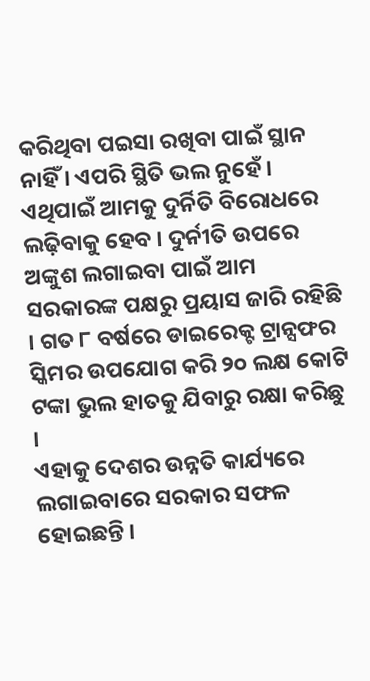କରିଥିବା ପଇସା ରଖିବା ପାଇଁ ସ୍ଥାନ ନାହିଁ । ଏପରି ସ୍ଥିତି ଭଲ ନୁହେଁ । ଏଥିପାଇଁ ଆମକୁ ଦୁର୍ନିତି ବିରୋଧରେ ଲଢ଼ିବାକୁ ହେବ । ଦୁର୍ନୀତି ଉପରେ ଅଙ୍କୁଶ ଲଗାଇବା ପାଇଁ ଆମ ସରକାରଙ୍କ ପକ୍ଷରୁ ପ୍ରୟାସ ଜାରି ରହିଛି । ଗତ ୮ ବର୍ଷରେ ଡାଇରେକ୍ଟ ଟ୍ରାନ୍ସଫର ସ୍କିମର ଉପଯୋଗ କରି ୨୦ ଲକ୍ଷ କୋଟି ଟଙ୍କା ଭୁଲ ହାତକୁ ଯିବାରୁ ରକ୍ଷା କରିଛୁ ।
ଏହାକୁ ଦେଶର ଉନ୍ନତି କାର୍ଯ୍ୟରେ ଲଗାଇବାରେ ସରକାର ସଫଳ ହୋଇଛନ୍ତି ।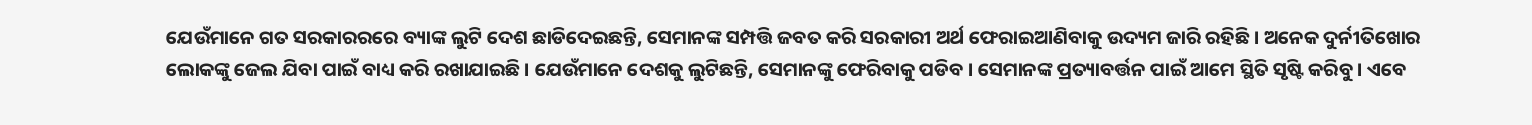ଯେଉଁମାନେ ଗତ ସରକାରରରେ ବ୍ୟାଙ୍କ ଲୁଟି ଦେଶ ଛାଡିଦେଇଛନ୍ତି, ସେମାନଙ୍କ ସମ୍ପତ୍ତି ଜବତ କରି ସରକାରୀ ଅର୍ଥ ଫେରାଇଆଣିବାକୁ ଉଦ୍ୟମ ଜାରି ରହିଛି । ଅନେକ ଦୁର୍ନୀତିଖୋର ଲୋକଙ୍କୁ ଜେଲ ଯିବା ପାଇଁ ବାଧ୍ୟ କରି ରଖାଯାଇଛି । ଯେଉଁମାନେ ଦେଶକୁ ଲୁଟିଛନ୍ତି, ସେମାନଙ୍କୁ ଫେରିବାକୁ ପଡିବ । ସେମାନଙ୍କ ପ୍ରତ୍ୟାବର୍ତ୍ତନ ପାଇଁ ଆମେ ସ୍ଥିତି ସୃଷ୍ଟି କରିବୁ । ଏବେ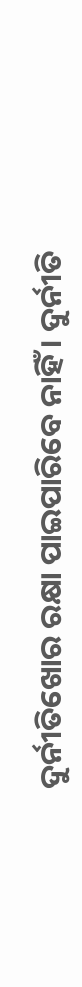ଦୁର୍ନୀତିଖୋର ରକ୍ଷା ପାଇପାରିବେ ନାହିଁ । ଦୁର୍ନୀତି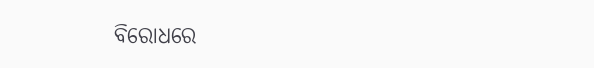ବିରୋଧରେ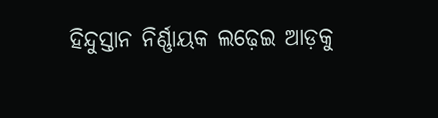ହିନ୍ଦୁସ୍ତାନ ନିର୍ଣ୍ଣାୟକ ଲଢ଼େଇ ଆଡ଼କୁ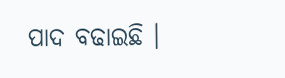ପାଦ ବଢାଇଛି ।